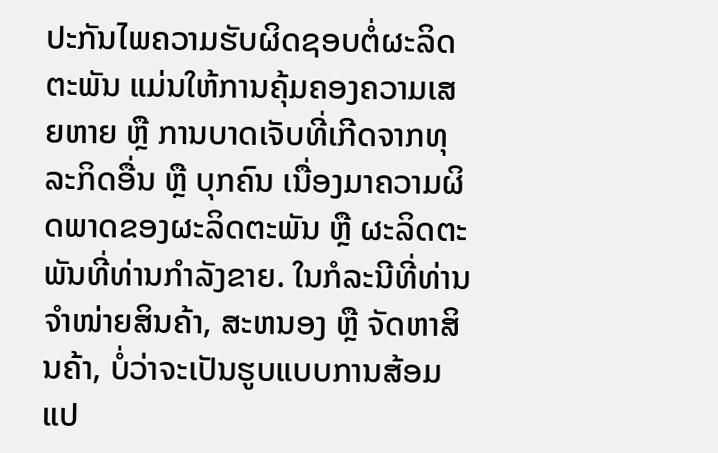ປະກັນໄພຄວາມຮັບຜິດຊອບຕໍ່ຜະລິດຕະພັນ ແມ່ນໃຫ້ການຄຸ້ມຄອງຄວາມເສຍຫາຍ ຫຼື ການບາດເຈັບທີ່ເກີດຈາກທຸລະກິດອື່ນ ຫຼື ບຸກຄົນ ເນື່ອງມາຄວາມຜິດພາດຂອງຜະລິດຕະພັນ ຫຼື ຜະລິດຕະພັນທີ່ທ່ານກໍາລັງຂາຍ. ໃນກໍລະນີທີ່ທ່ານຈຳໜ່າຍສິນຄ້າ, ສະຫນອງ ຫຼື ຈັດຫາສິນຄ້າ, ບໍ່ວ່າຈະເປັນຮູບແບບການສ້ອມແປ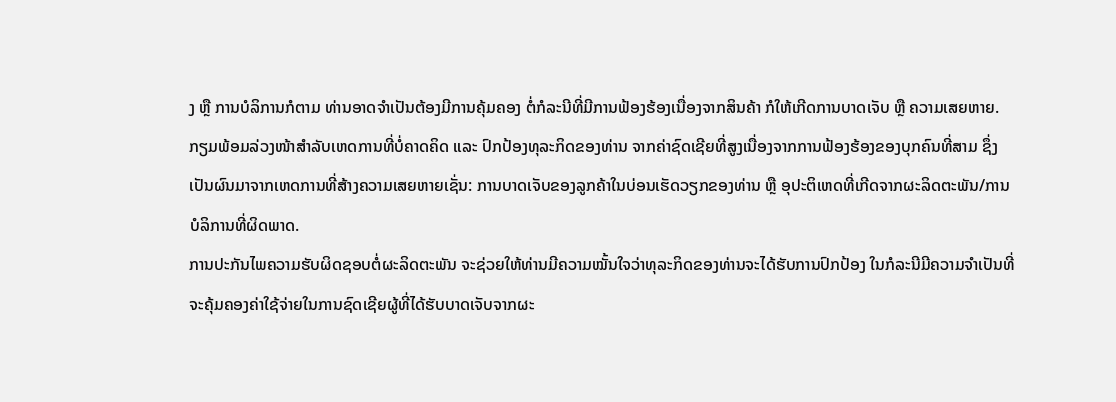ງ ຫຼື ການບໍລິການກໍຕາມ ທ່ານອາດຈຳເປັນຕ້ອງມີການຄຸ້ມຄອງ ຕໍ່ກໍລະນີທີ່ມີການຟ້ອງຮ້ອງເນື່ອງຈາກສິນຄ້າ ກໍໃຫ້ເກີດການບາດເຈັບ ຫຼື ຄວາມເສຍຫາຍ.
ກຽມພ້ອມລ່ວງໜ້າສຳລັບເຫດການທີ່ບໍ່ຄາດຄິດ ແລະ ປົກປ້ອງທຸລະກິດຂອງທ່ານ ຈາກຄ່າຊົດເຊີຍທີ່ສູງເນື່ອງຈາກການຟ້ອງຮ້ອງຂອງບຸກຄົນທີ່ສາມ ຊຶ່ງເປັນຜົນມາຈາກເຫດການທີ່ສ້າງຄວາມເສຍຫາຍເຊັ່ນ: ການບາດເຈັບຂອງລູກຄ້າໃນບ່ອນເຮັດວຽກຂອງທ່ານ ຫຼື ອຸປະຕິເຫດທີ່ເກີດຈາກຜະລິດຕະພັນ/ການບໍລິການທີ່ຜິດພາດ.
ການປະກັນໄພຄວາມຮັບຜິດຊອບຕໍ່ຜະລິດຕະພັນ ຈະຊ່ວຍໃຫ້ທ່ານມີຄວາມໝັ້ນໃຈວ່າທຸລະກິດຂອງທ່ານຈະໄດ້ຮັບການປົກປ້ອງ ໃນກໍລະນີມີຄວາມຈຳເປັນທີ່ຈະຄຸ້ມຄອງຄ່າໃຊ້ຈ່າຍໃນການຊົດເຊີຍຜູ້ທີ່ໄດ້ຮັບບາດເຈັບຈາກຜະ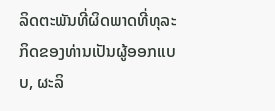ລິດຕະພັນທີ່ຜິດພາດທີ່ທຸລະກິດຂອງທ່ານເປັນຜູ້ອອກແບບ, ຜະລິ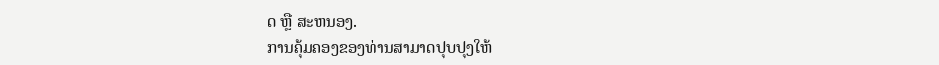ດ ຫຼື ສະຫນອງ.
ການຄຸ້ມຄອງຂອງທ່ານສາມາດປຸບປຸງໃຫ້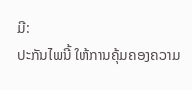ມີ:
ປະກັນໄພນີ້ ໃຫ້ການຄຸ້ມຄອງຄວາມ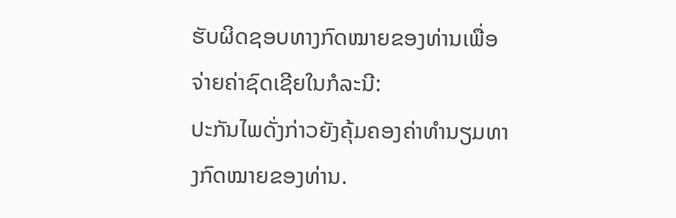ຮັບຜິດຊອບທາງກົດໝາຍຂອງທ່ານເພື່ອຈ່າຍຄ່າຊົດເຊີຍໃນກໍລະນີ:
ປະກັນໄພດັ່ງກ່າວຍັງຄຸ້ມຄອງຄ່າທໍານຽມທາງກົດໝາຍຂອງທ່ານ.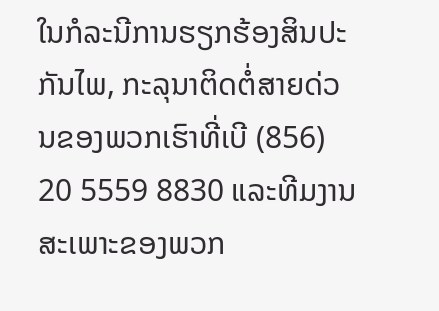ໃນກໍລະນີການຮຽກຮ້ອງສິນປະກັນໄພ, ກະລຸນາຕິດຕໍ່ສາຍດ່ວນຂອງພວກເຮົາທີ່ເບີ (856) 20 5559 8830 ແລະທີມງານສະເພາະຂອງພວກ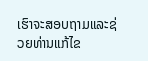ເຮົາຈະສອບຖາມແລະຊ່ວຍທ່ານແກ້ໄຂ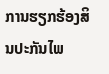ການຮຽກຮ້ອງສິນປະກັນໄພ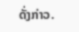ດັ່ງກ່າວ.